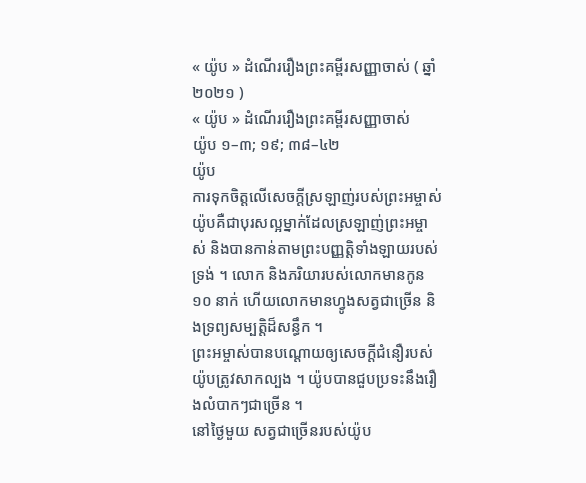« យ៉ូប » ដំណើររឿងព្រះគម្ពីរសញ្ញាចាស់ ( ឆ្នាំ ២០២១ )
« យ៉ូប » ដំណើររឿងព្រះគម្ពីរសញ្ញាចាស់
យ៉ូប ១–៣; ១៩; ៣៨–៤២
យ៉ូប
ការទុកចិត្តលើសេចក្តីស្រឡាញ់របស់ព្រះអម្ចាស់
យ៉ូបគឺជាបុរសល្អម្នាក់ដែលស្រឡាញ់ព្រះអម្ចាស់ និងបានកាន់តាមព្រះបញ្ញត្តិទាំងឡាយរបស់ទ្រង់ ។ លោក និងភរិយារបស់លោកមានកូន ១០ នាក់ ហើយលោកមានហ្វូងសត្វជាច្រើន និងទ្រព្យសម្បត្តិដ៏សន្ធឹក ។
ព្រះអម្ចាស់បានបណ្តោយឲ្យសេចក្តីជំនឿរបស់យ៉ូបត្រូវសាកល្បង ។ យ៉ូបបានជួបប្រទះនឹងរឿងលំបាកៗជាច្រើន ។
នៅថ្ងៃមួយ សត្វជាច្រើនរបស់យ៉ូប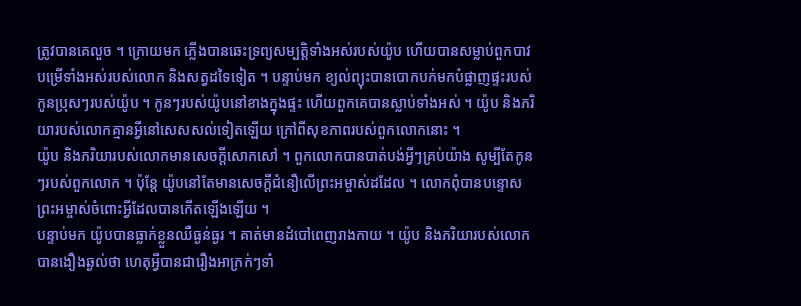ត្រូវបានគេលួច ។ ក្រោយមក ភ្លើងបានឆេះទ្រព្យសម្បត្តិទាំងអស់របស់យ៉ូប ហើយបានសម្លាប់ពួកបាវបម្រើទាំងអស់របស់លោក និងសត្វដទៃទៀត ។ បន្ទាប់មក ខ្យល់ព្យុះបានបោកបក់មកបំផ្លាញផ្ទះរបស់កូនប្រុសៗរបស់យ៉ូប ។ កូនៗរបស់យ៉ូបនៅខាងក្នុងផ្ទះ ហើយពួកគេបានស្លាប់ទាំងអស់ ។ យ៉ូប និងភរិយារបស់លោកគ្មានអ្វីនៅសេសសល់ទៀតឡើយ ក្រៅពីសុខភាពរបស់ពួកលោកនោះ ។
យ៉ូប និងភរិយារបស់លោកមានសេចក្តីសោកសៅ ។ ពួកលោកបានបាត់បង់អ្វីៗគ្រប់យ៉ាង សូម្បីតែកូនៗរបស់ពួកលោក ។ ប៉ុន្តែ យ៉ូបនៅតែមានសេចក្តីជំនឿលើព្រះអម្ចាស់ដដែល ។ លោកពុំបានបន្ទោសព្រះអម្ចាស់ចំពោះអ្វីដែលបានកើតឡើងឡើយ ។
បន្ទាប់មក យ៉ូបបានធ្លាក់ខ្លួនឈឺធ្ងន់ធ្ងរ ។ គាត់មានដំបៅពេញរាងកាយ ។ យ៉ូប និងភរិយារបស់លោកបានងឿងឆ្ងល់ថា ហេតុអ្វីបានជារឿងអាក្រក់ៗទាំ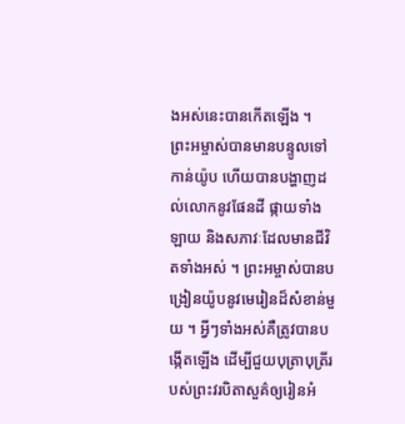ងអស់នេះបានកើតឡើង ។
ព្រះអម្ចាស់បានមានបន្ទូលទៅកាន់យ៉ូប ហើយបានបង្ហាញដល់លោកនូវផែនដី ផ្កាយទាំងឡាយ និងសភាវៈដែលមានជីវិតទាំងអស់ ។ ព្រះអម្ចាស់បានបង្រៀនយ៉ូបនូវមេរៀនដ៏សំខាន់មួយ ។ អ្វីៗទាំងអស់គឺត្រូវបានបង្កើតឡើង ដើម្បីជួយបុត្រាបុត្រីរបស់ព្រះវរបិតាសួគ៌ឲ្យរៀនអំ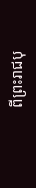ពីព្រះរាជបុ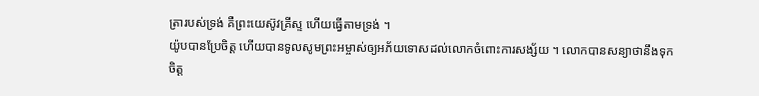ត្រារបស់ទ្រង់ គឺព្រះយេស៊ូវគ្រីស្ទ ហើយធ្វើតាមទ្រង់ ។
យ៉ូបបានប្រែចិត្ត ហើយបានទូលសូមព្រះអម្ចាស់ឲ្យអភ័យទោសដល់លោកចំពោះការសង្ស័យ ។ លោកបានសន្យាថានឹងទុកចិត្ត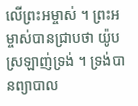លើព្រះអម្ចាស់ ។ ព្រះអម្ចាស់បានជ្រាបថា យ៉ូបស្រឡាញ់ទ្រង់ ។ ទ្រង់បានព្យាបាល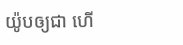យ៉ូបឲ្យជា ហើ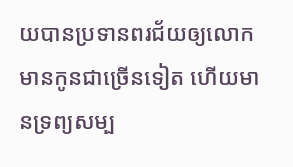យបានប្រទានពរជ័យឲ្យលោកមានកូនជាច្រើនទៀត ហើយមានទ្រព្យសម្ប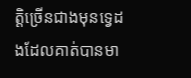ត្តិច្រើនជាងមុនទ្វេដងដែលគាត់បានមា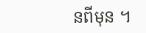នពីមុន ។